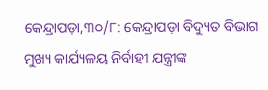କେନ୍ଦ୍ରାପଡ଼ା,୩୦/୮: କେନ୍ଦ୍ରାପଡ଼ା ବିଦ୍ୟୁତ ବିଭାଗ ମୁଖ୍ୟ କାର୍ଯ୍ୟଳୟ ନିର୍ବାହୀ ଯନ୍ତ୍ରୀଙ୍କ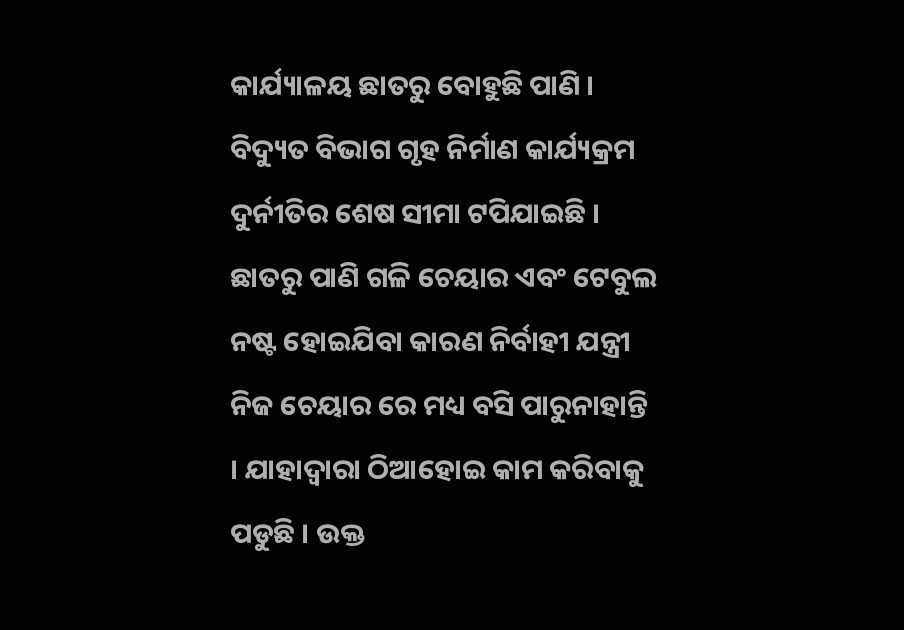କାର୍ଯ୍ୟାଳୟ ଛାତରୁ ବୋହୁଛି ପାଣି । ବିଦ୍ୟୁତ ବିଭାଗ ଗୃହ ନିର୍ମାଣ କାର୍ଯ୍ୟକ୍ରମ ଦୁର୍ନୀତିର ଶେଷ ସୀମା ଟପିଯାଇଛି । ଛାତରୁ ପାଣି ଗଳି ଚେୟାର ଏବଂ ଟେବୁଲ ନଷ୍ଟ ହୋଇଯିବା କାରଣ ନିର୍ବାହୀ ଯନ୍ତ୍ରୀ ନିଜ ଚେୟାର ରେ ମଧ୍ୟ ବସି ପାରୁନାହାନ୍ତି । ଯାହାଦ୍ୱାରା ଠିଆହୋଇ କାମ କରିବାକୁ ପଡୁଛି । ଉକ୍ତ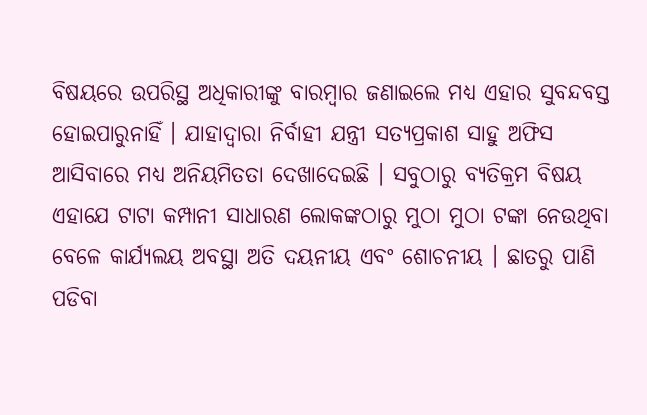ବିଷୟରେ ଉପରିସ୍ଥ ଅଧିକାରୀଙ୍କୁ ବାରମ୍ବାର ଜଣାଇଲେ ମଧ୍ୟ ଏହାର ସୁବନ୍ଦବସ୍ତ ହୋଇପାରୁନାହିଁ । ଯାହାଦ୍ୱାରା ନିର୍ବାହୀ ଯନ୍ତ୍ରୀ ସତ୍ୟପ୍ରକାଶ ସାହୁ ଅଫିସ ଆସିବାରେ ମଧ୍ୟ ଅନିୟମିତତା ଦେଖାଦେଇଛି । ସବୁଠାରୁ ବ୍ୟତିକ୍ରମ ବିଷୟ ଏହାଯେ ଟାଟା କମ୍ପାନୀ ସାଧାରଣ ଲୋକଙ୍କଠାରୁ ମୁଠା ମୁଠା ଟଙ୍କା ନେଉଥିବା ବେଳେ କାର୍ଯ୍ୟଲୟ ଅବସ୍ଥା ଅତି ଦୟନୀୟ ଏବଂ ଶୋଚନୀୟ । ଛାତରୁ ପାଣି ପଡିବା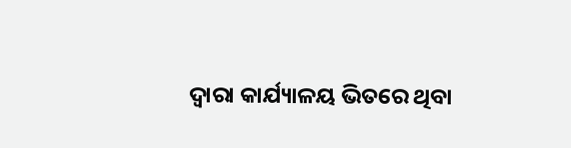ଦ୍ୱାରା କାର୍ଯ୍ୟାଳୟ ଭିତରେ ଥିବା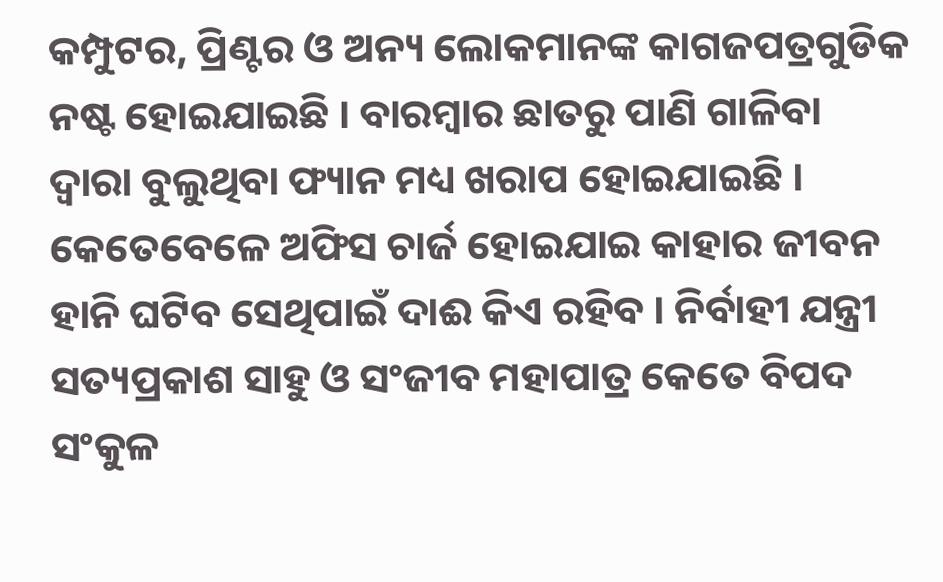କମ୍ପୁଟର, ପ୍ରିଣ୍ଟର ଓ ଅନ୍ୟ ଲୋକମାନଙ୍କ କାଗଜପତ୍ରଗୁଡିକ ନଷ୍ଟ ହୋଇଯାଇଛି । ବାରମ୍ବାର ଛାତରୁ ପାଣି ଗାଳିବା ଦ୍ୱାରା ବୁଲୁଥିବା ଫ୍ୟାନ ମଧ୍ୟ ଖରାପ ହୋଇଯାଇଛି । କେତେବେଳେ ଅଫିସ ଚାର୍ଜ ହୋଇଯାଇ କାହାର ଜୀବନ ହାନି ଘଟିବ ସେଥିପାଇଁ ଦାଈ କିଏ ରହିବ । ନିର୍ବାହୀ ଯନ୍ତ୍ରୀ ସତ୍ୟପ୍ରକାଶ ସାହୁ ଓ ସଂଜୀବ ମହାପାତ୍ର କେତେ ବିପଦ ସଂକୁଳ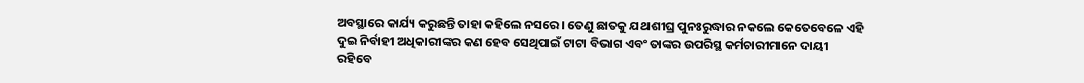ଅବସ୍ଥାରେ କାର୍ଯ୍ୟ କରୁଛନ୍ତି ତାହା କହିଲେ ନସରେ । ତେଣୁ ଛାତକୁ ଯଥାଶୀଘ୍ର ପୁନଃରୁଦ୍ଧାର ନକଲେ କେତେବେଳେ ଏହି ଦୁଇ ନିର୍ବାହୀ ଅଧିକାରୀଙ୍କର କଣ ହେବ ସେଥିପାଇଁ ଟାଟା ବିଭାଗ ଏବଂ ତାଙ୍କର ଉପରିସ୍ଥ କର୍ମଚାରୀମାନେ ଦାୟୀ ରହିବେ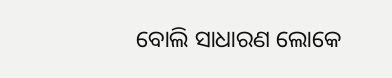ବୋଲି ସାଧାରଣ ଲୋକେ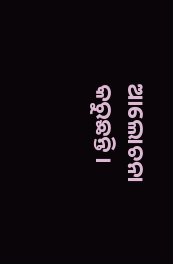ଆଲୋଚନା କରୁଛନ୍ତି ।